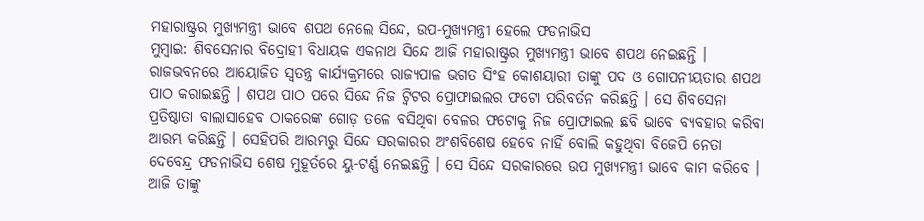ମହାରାଷ୍ଟ୍ରର ମୁଖ୍ୟମନ୍ତ୍ରୀ ଭାବେ ଶପଥ ନେଲେ ସିନ୍ଦେ, ଉପ-ମୁଖ୍ୟମନ୍ତ୍ରୀ ହେଲେ ଫଡନାଭିସ
ମୁମ୍ବାଇ: ଶିବସେନାର ବିଦ୍ରୋହୀ ବିଧାୟକ ଏକନାଥ ସିନ୍ଦେ ଆଜି ମହାରାଷ୍ଟ୍ରର ମୁଖ୍ୟମନ୍ତ୍ରୀ ଭାବେ ଶପଥ ନେଇଛନ୍ତି । ରାଜଭବନରେ ଆୟୋଜିତ ସ୍ୱତନ୍ତ୍ର କାର୍ଯ୍ୟକ୍ରମରେ ରାଜ୍ୟପାଳ ଭଗତ ସିଂହ କୋଶୟାରୀ ତାଙ୍କୁ ପଦ ଓ ଗୋପନୀୟତାର ଶପଥ ପାଠ କରାଇଛନ୍ତି । ଶପଥ ପାଠ ପରେ ସିନ୍ଦେ ନିଜ ଟ୍ୱିଟର ପ୍ରୋଫାଇଲର ଫଟୋ ପରିବର୍ତନ କରିଛନ୍ତି । ସେ ଶିବସେନା ପ୍ରତିଷ୍ଠାତା ବାଲାସାହେବ ଠାକରେଙ୍କ ଗୋଡ଼ ତଳେ ବସିଥିବା ବେଳର ଫଟୋକୁ ନିଜ ପ୍ରୋଫାଇଲ ଛବି ଭାବେ ବ୍ୟବହାର କରିବା ଆରମ୍ଭ କରିଛନ୍ତି । ସେହିପରି ଆରମ୍ଭରୁ ସିନ୍ଦେ ସରକାରର ଅଂଶବିଶେଷ ହେବେ ନାହିଁ ବୋଲି କହୁଥିବା ବିଜେପି ନେତା ଦେବେନ୍ଦ୍ର ଫଡନାଭିସ ଶେଷ ମୁହୂର୍ତରେ ୟୁ-ଟର୍ଣ୍ଣ ନେଇଛନ୍ତି । ସେ ସିନ୍ଦେ ସରକାରରେ ଉପ ମୁଖ୍ୟମନ୍ତ୍ରୀ ଭାବେ କାମ କରିବେ । ଆଜି ତାଙ୍କୁ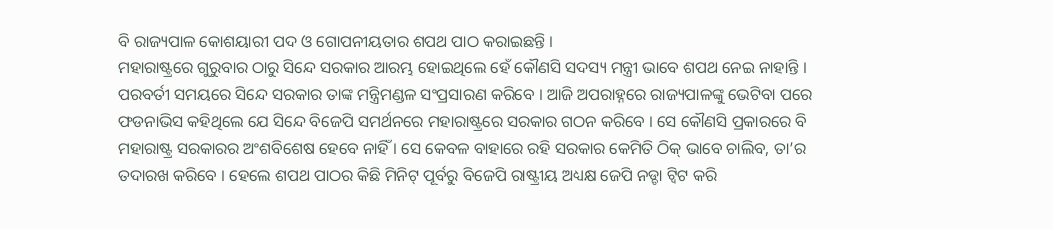ବି ରାଜ୍ୟପାଳ କୋଶୟାରୀ ପଦ ଓ ଗୋପନୀୟତାର ଶପଥ ପାଠ କରାଇଛନ୍ତି ।
ମହାରାଷ୍ଟ୍ରରେ ଗୁରୁବାର ଠାରୁ ସିନ୍ଦେ ସରକାର ଆରମ୍ଭ ହୋଇଥିଲେ ହେଁ କୌଣସି ସଦସ୍ୟ ମନ୍ତ୍ରୀ ଭାବେ ଶପଥ ନେଇ ନାହାନ୍ତି । ପରବର୍ତୀ ସମୟରେ ସିନ୍ଦେ ସରକାର ତାଙ୍କ ମନ୍ତ୍ରିମଣ୍ଡଳ ସଂପ୍ରସାରଣ କରିବେ । ଆଜି ଅପରାହ୍ନରେ ରାଜ୍ୟପାଳଙ୍କୁ ଭେଟିବା ପରେ ଫଡନାଭିସ କହିଥିଲେ ଯେ ସିନ୍ଦେ ବିଜେପି ସମର୍ଥନରେ ମହାରାଷ୍ଟ୍ରରେ ସରକାର ଗଠନ କରିବେ । ସେ କୌଣସି ପ୍ରକାରରେ ବି ମହାରାଷ୍ଟ୍ର ସରକାରର ଅଂଶବିଶେଷ ହେବେ ନାହିଁ । ସେ କେବଳ ବାହାରେ ରହି ସରକାର କେମିତି ଠିକ୍ ଭାବେ ଚାଲିବ, ତା’ର ତଦାରଖ କରିବେ । ହେଲେ ଶପଥ ପାଠର କିଛି ମିନିଟ୍ ପୂର୍ବରୁ ବିଜେପି ରାଷ୍ଟ୍ରୀୟ ଅଧ୍ୟକ୍ଷ ଜେପି ନଡ୍ଡା ଟ୍ୱିଟ କରି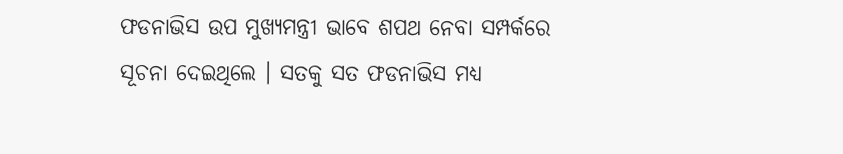ଫଡନାଭିସ ଉପ ମୁଖ୍ୟମନ୍ତ୍ରୀ ଭାବେ ଶପଥ ନେବା ସମ୍ପର୍କରେ ସୂଚନା ଦେଇଥିଲେ । ସତକୁ ସତ ଫଡନାଭିସ ମଧ୍ୟ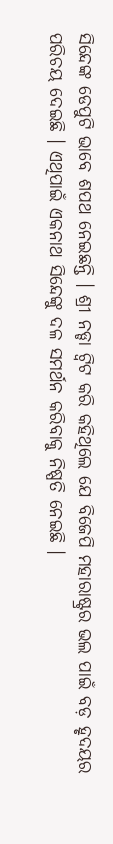ସିନ୍ଦେଙ୍କ ଡେପୁଟି ଭାବେ ଶପଥ ନେଇଛନ୍ତି । ଶ୍ରୀ ନଡ୍ଡା ଟ୍ୱିଟ କରି କହିଥିଲେ ଯେ ବିଜେପି ମହାରାଷ୍ଟ୍ରର ଭଲ ପାଇଁ ବଡ଼ ହୃଦୟର ପରିଚୟ ଦେଇଛି । ଏଥିପାଇଁ ଏକନାଥ ସିନ୍ଦେଙ୍କୁ ଦଳ ସମର୍ଥନ କରିବାକୁ ନିଷ୍ପତି ନେଇଛି ।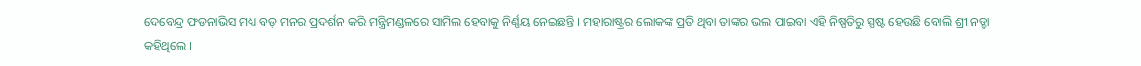ଦେବେନ୍ଦ୍ର ଫଡନାଭିସ ମଧ୍ୟ ବଡ଼ ମନର ପ୍ରଦର୍ଶନ କରି ମନ୍ତ୍ରିମଣ୍ଡଳରେ ସାମିଲ ହେବାକୁ ନିର୍ଣ୍ଣୟ ନେଇଛନ୍ତି । ମହାରାଷ୍ଟ୍ରର ଲୋକଙ୍କ ପ୍ରତି ଥିବା ତାଙ୍କର ଭଲ ପାଇବା ଏହି ନିଷ୍ପତିରୁ ସ୍ପଷ୍ଟ ହେଉଛି ବୋଲି ଶ୍ରୀ ନଡ୍ଡା କହିଥିଲେ ।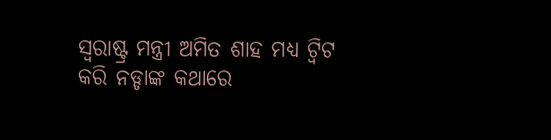ସ୍ୱରାଷ୍ଟ୍ର ମନ୍ତ୍ରୀ ଅମିତ ଶାହ ମଧ୍ୟ ଟ୍ୱିଟ କରି ନଡ୍ଡାଙ୍କ କଥାରେ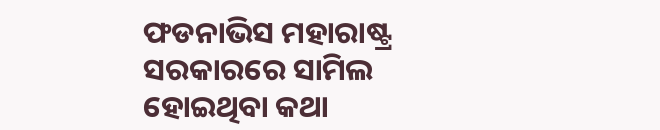ଫଡନାଭିସ ମହାରାଷ୍ଟ୍ର ସରକାରରେ ସାମିଲ ହୋଇଥିବା କଥା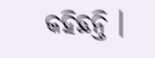କହିଛନ୍ତି ।